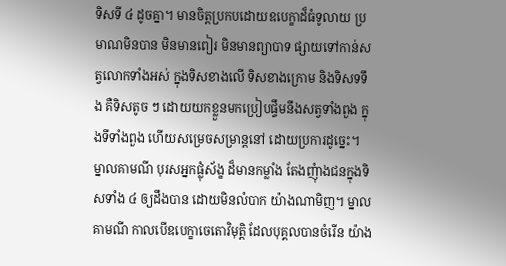ទិសទី ៤ ដូចគ្នា។ មានចិត្តប្រកបដោយឧបេក្ខាដ៏ធំទូលាយ ប្រមាណមិនបាន មិនមានពៀរ មិនមានព្យាបាទ ផ្សាយទៅកាន់សត្វលោកទាំងអស់ ក្នុងទិសខាងលើ ទិសខាងក្រោម និងទិសទទឹង គឺទិសតូច ៗ ដោយយកខ្លួនមកប្រៀបផ្ទឹមនឹងសត្វទាំងពួង ក្នុងទីទាំងពួង ហើយសម្រេចសម្រាន្តនៅ ដោយប្រការដូច្នេះ។ ម្នាលគាមណី បុរសអ្នកផ្លុំស័ង្ខ ដ៏មានកម្លាំង តែងញុំាងជនក្នុងទិសទាំង ៤ ឲ្យដឹងបាន ដោយមិនលំបាក យ៉ាងណាមិញ។ ម្នាលគាមណី កាលបើឧបេក្ខាចេតោវិមុត្តិ ដែលបុគ្គលបានចំរើន យ៉ាង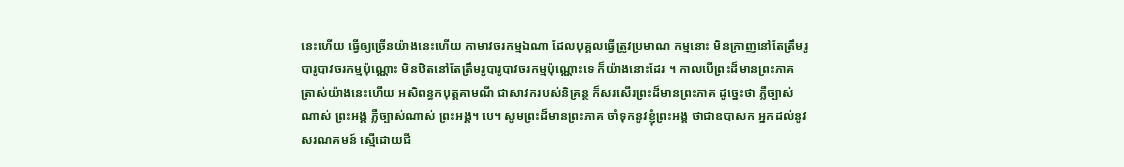នេះហើយ ធ្វើឲ្យច្រើនយ៉ាងនេះហើយ កាមាវចរកម្មឯណា ដែលបុគ្គលធ្វើត្រូវប្រមាណ កម្មនោះ មិនក្រាញនៅតែត្រឹមរូបារូបាវចរកម្មប៉ុណ្ណោះ មិនឋិតនៅតែត្រឹមរូបារូបាវចរកម្មប៉ុណ្ណោះទេ ក៏យ៉ាងនោះដែរ ។ កាលបើព្រះដ៏មានព្រះភាគ ត្រាស់យ៉ាងនេះហើយ អសិពន្ធកបុត្តគាមណី ជាសាវករបស់និគ្រន្ថ ក៏សរសើរព្រះដ៏មានព្រះភាគ ដូច្នេះថា ភ្លឺច្បាស់ណាស់ ព្រះអង្គ ភ្លឺច្បាស់ណាស់ ព្រះអង្គ។ បេ។ សូមព្រះដ៏មានព្រះភាគ ចាំទុកនូវខ្ញុំព្រះអង្គ ថាជាឧបាសក អ្នកដល់នូវសរណគមន៍ ស្មើដោយជី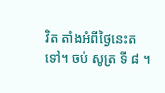វិត តាំងអំពីថ្ងៃនេះតទៅ។ ចប់ សូត្រ ទី ៨ ។